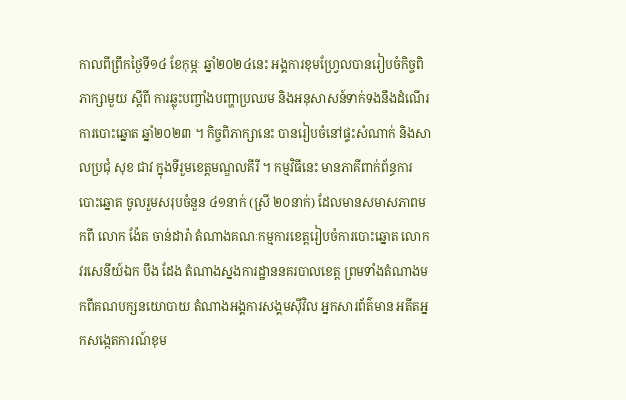កាលពីព្រឹកថ្ងៃទី១៤ ខែកុម្ភៈ ឆ្នាំ២០២៤នេះ អង្គការខុមហ្រ្វែលបានរៀបចំកិច្ចពិភាក្សាមួយ ស្តីពី ការឆ្លុះបញ្ចាំងបញ្ហាប្រឈម និងអនុសាសន៍ទាក់ទងនឹងដំណើរការបោះឆ្នោត ឆ្នាំ២០២៣ ។ កិច្ចពិភាក្សានេះ បានរៀបចំនៅផ្ទះសំណាក់ និងសាលប្រជុំ សុខ ជាវ ក្នុងទីរួមខេត្តមណ្ឌលគីរី ។ កម្មវិធីនេះ មានភាគីពាក់ព័ន្ធការបោះឆ្នោត ចូលរួមសរុបចំនួន ៤១នាក់ (ស្រី ២០នាក់) ដែលមានសមាសភាពមកពី លោក ង៉ែត ចាន់ដារ៉ា តំណាងគណៈកម្មការខេត្តរៀបចំការបោះឆ្នោត លោកវរសេនីយ៍ឯក បឹង ដែង តំណាងស្នងការដ្ឋាននគរបាលខេត្ត ព្រមទាំងតំណាងមកពីគណបក្សនយោបាយ តំណាងអង្គការសង្គមស៊ីវិល អ្នកសារព័ត៌មាន អតីតអ្នកសង្កេតការណ៍ខុម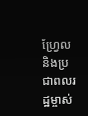ហ្វ្រែល និងប្រជាពលរដ្ឋម្ចាស់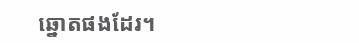ឆ្នោតផងដែរ។